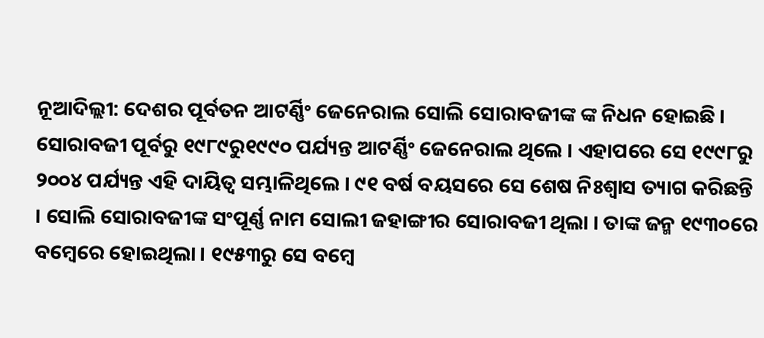ନୂଆଦିଲ୍ଲୀ: ଦେଶର ପୂର୍ବତନ ଆଟର୍ଣ୍ଣିଂ ଜେନେରାଲ ସୋଲି ସୋରାବଜୀଙ୍କ ଙ୍କ ନିଧନ ହୋଇଛି । ସୋରାବଜୀ ପୂର୍ବରୁ ୧୯୮୯ରୁ୧୯୯୦ ପର୍ଯ୍ୟନ୍ତ ଆଟର୍ଣ୍ଣିଂ ଜେନେରାଲ ଥିଲେ । ଏହାପରେ ସେ ୧୯୯୮ରୁ ୨୦୦୪ ପର୍ଯ୍ୟନ୍ତ ଏହି ଦାୟିତ୍ୱ ସମ୍ଭାଳିଥିଲେ । ୯୧ ବର୍ଷ ବୟସରେ ସେ ଶେଷ ନିଃଶ୍ୱାସ ତ୍ୟାଗ କରିଛନ୍ତି । ସୋଲି ସୋରାବଜୀଙ୍କ ସଂପୂର୍ଣ୍ଣ ନାମ ସୋଲୀ ଜହାଙ୍ଗୀର ସୋରାବଜୀ ଥିଲା । ତାଙ୍କ ଜନ୍ମ ୧୯୩୦ରେ ବମ୍ବେରେ ହୋଇଥିଲା । ୧୯୫୩ରୁ ସେ ବମ୍ବେ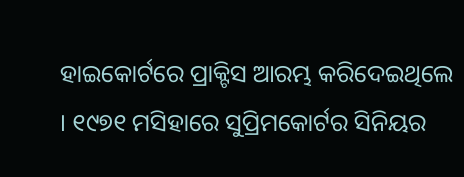ହାଇକୋର୍ଟରେ ପ୍ରାକ୍ଟିସ ଆରମ୍ଭ କରିଦେଇଥିଲେ । ୧୯୭୧ ମସିହାରେ ସୁପ୍ରିମକୋର୍ଟର ସିନିୟର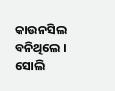କାଉନସିଲ ବନିଥିଲେ । ସୋଲି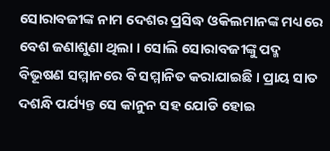ସୋରାବଜୀଙ୍କ ନାମ ଦେଶର ପ୍ରସିଦ୍ଧ ଓକିଲମାନଙ୍କ ମଧ୍ୟରେ ବେଶ ଜଣାଶୁଣା ଥିଲା । ସୋଲି ସୋରାବଜୀଙ୍କୁ ପଦ୍ମ ବିଭୂଷଣ ସମ୍ମାନରେ ବି ସମ୍ମାନିତ କରାଯାଇଛି । ପ୍ରାୟ ସାତ ଦଶନ୍ଧି ପର୍ଯ୍ୟନ୍ତ ସେ କାନୁନ ସହ ଯୋଡି ହୋଇ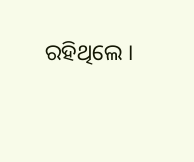ରହିଥିଲେ ।